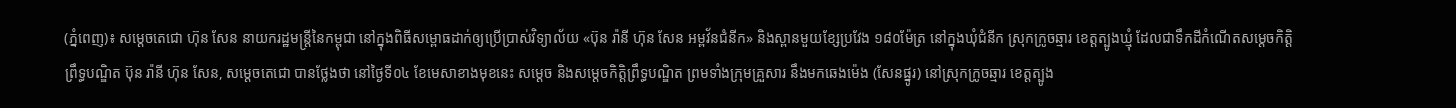(ភ្នំពេញ)៖ សម្តេចតេជោ ហ៊ុន សែន នាយករដ្ឋមន្រ្តីនៃកម្ពុជា នៅក្នុងពិធីសម្ពោធដាក់ឲ្យប្រើប្រាស់វិទ្យាល័យ «ប៊ុន រ៉ានី ហ៊ុន សែន អម្ពវ័នជំនីក» និងស្ពានមួយខ្សែប្រវែង ១៨០ម៉ែត្រ នៅក្នុងឃុំជំនីក ស្រុកក្រូចឆ្មារ ខេត្តត្បូងឃ្មុំ ដែលជាទឹកដីកំណើតសម្តេចកិត្តិព្រឹទ្ធបណ្ឌិត ប៊ុន រ៉ានី ហ៊ុន សែន, សម្តេចតេជោ បានថ្លែងថា នៅថ្ងៃទី០៤ ខែមេសាខាងមុខនេះ សម្តេច និងសម្តេចកិត្តិព្រឹទ្ធបណ្ឌិត ព្រមទាំងក្រុមគ្រួសារ នឹងមកឆេងម៉េង (សែនផ្នូរ) នៅស្រុកក្រូចឆ្មារ ខេត្តត្បូង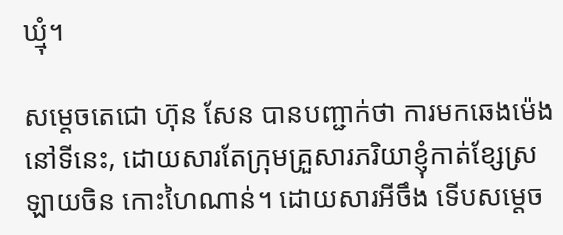ឃ្មុំ។

សម្តេចតេជោ ហ៊ុន សែន បានបញ្ជាក់ថា ការមកឆេងម៉េងនៅទីនេះ, ដោយសារតែក្រុមគ្រួសារភរិយាខ្ញុំកាត់ខ្សែស្រឡាយចិន កោះហៃណាន់។ ដោយសារអីចឹង ទើបសម្តេច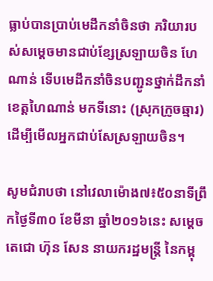ធ្លាប់បានប្រាប់មេដឹកនាំចិនថា ភរិយារបស់សម្តេចមានជាប់ខ្សែស្រឡាយចិន ហែណាន់ ទើបមេដឹកនាំចិនបញ្ជូនថ្នាក់ដឹកនាំ ខេត្តហៃណាន់ មកទីនោះ (ស្រុកក្រូចឆ្មារ) ដើម្បីមើលអ្នកជាប់សែស្រឡាយចិន។

សូមជំរាបថា នៅវេលាម៉ោង៧៖៥០នាទីព្រឹកថ្ងៃទី៣០ ខែមីនា ឆ្នាំ២០១៦នេះ សម្តេចតេជោ ហ៊ុន សែន នាយករដ្ឋមន្រ្តី នៃកម្ពុ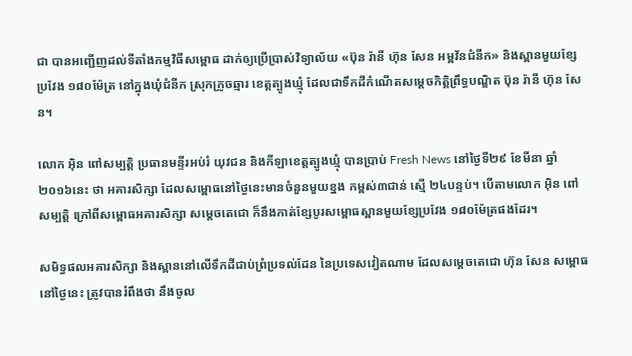ជា បានអញ្ជើញដល់ទីតាំងកម្មវិធីសម្ពោធ ដាក់ឲ្យប្រើប្រាស់វិទ្យាល័យ «ប៊ុន រ៉ានី ហ៊ុន សែន អម្ពវ័នជំនីក» និងស្ពានមួយខ្សែប្រវែង ១៨០ម៉ែត្រ នៅក្នុងឃុំជំនីក ស្រុកក្រូចឆ្មារ ខេត្តត្បូងឃ្មុំ ដែលជាទឹកដីកំណើតសម្តេចកិត្តិព្រឹទ្ធបណ្ឌិត ប៊ុន រ៉ានី ហ៊ុន សែន។

លោក អ៊ិន ពៅសម្បត្តិ ប្រធានមន្ទីរអប់រំ យុវជន និងកីឡាខេត្តត្បូងឃ្មុំ បានប្រាប់ Fresh News នៅថ្ងៃទី២៩ ខែមីនា ឆ្នាំ២០១៦នេះ ថា អគារសិក្សា ដែលសម្ពោធនៅថ្ងៃនេះមានចំនួនមួយខ្នង កម្ពស់៣ជាន់ ស្មើ ២៤បន្ទប់។ បើតាមលោក អ៊ិន ពៅសម្បត្តិ ក្រៅពីសម្ពោធអគារសិក្សា សម្តេចតេជោ ក៏នឹងកាត់ខ្សែបូរសម្ពោធស្ពានមួយខ្សែប្រវែង ១៨០ម៉ែត្រផងដែរ។

សមិទ្ធផលអគារសិក្សា និងស្ពាននៅលើទឹកដីជាប់ព្រំប្រទល់ដែន នៃប្រទេសវៀតណាម ដែលសម្តេចតេជោ ហ៊ុន សែន សម្ពោធនៅថ្ងៃនេះ ត្រូវបានរំពឹងថា នឹងចូល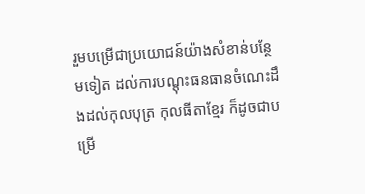រួមបម្រើជាប្រយោជន៍យ៉ាងសំខាន់បន្ថែមទៀត ដល់ការបណ្តុះធនធានចំណេះដឹងដល់កុលបុត្រ កុលធីតាខ្មែរ ក៏ដូចជាបម្រើ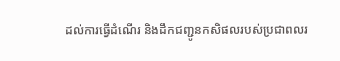ដល់ការធ្វើដំណើរ និងដឹកជញ្ជូនកសិផលរបស់ប្រជាពលរ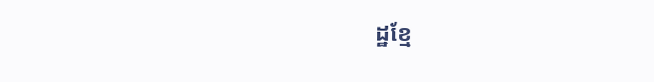ដ្ឋខ្មែ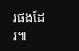រផងដែរ៕